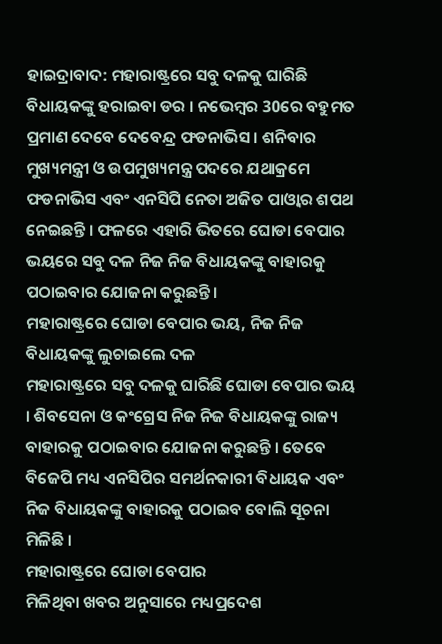ହାଇଦ୍ରାବାଦ: ମହାରାଷ୍ଟ୍ରରେ ସବୁ ଦଳକୁ ଘାରିଛି ବିଧାୟକଙ୍କୁ ହରାଇବା ଡର । ନଭେମ୍ବର 30ରେ ବହୁମତ ପ୍ରମାଣ ଦେବେ ଦେବେନ୍ଦ୍ର ଫଡନାଭିସ । ଶନିବାର ମୁଖ୍ୟମନ୍ତ୍ରୀ ଓ ଉପମୁଖ୍ୟମନ୍ତ୍ର ପଦରେ ଯଥାକ୍ରମେ ଫଡନାଭିସ ଏବଂ ଏନସିପି ନେତା ଅଜିତ ପାଓ୍ବାର ଶପଥ ନେଇଛନ୍ତି । ଫଳରେ ଏହାରି ଭିତରେ ଘୋଡା ବେପାର ଭୟରେ ସବୁ ଦଳ ନିଜ ନିଜ ବିଧାୟକଙ୍କୁ ବାହାରକୁ ପଠାଇବାର ଯୋଜନା କରୁଛନ୍ତି ।
ମହାରାଷ୍ଟ୍ରରେ ଘୋଡା ବେପାର ଭୟ, ନିଜ ନିଜ ବିଧାୟକଙ୍କୁ ଲୁଚାଇଲେ ଦଳ
ମହାରାଷ୍ଟ୍ରରେ ସବୁ ଦଳକୁ ଘାରିଛି ଘୋଡା ବେପାର ଭୟ । ଶିବସେନା ଓ କଂଗ୍ରେସ ନିଜ ନିଜ ବିଧାୟକଙ୍କୁ ରାଜ୍ୟ ବାହାରକୁ ପଠାଇବାର ଯୋଜନା କରୁଛନ୍ତି । ତେବେ ବିଜେପି ମଧ୍ୟ ଏନସିପିର ସମର୍ଥନକାରୀ ବିଧାୟକ ଏବଂ ନିଜ ବିଧାୟକଙ୍କୁ ବାହାରକୁ ପଠାଇବ ବୋଲି ସୂଚନା ମିଳିଛି ।
ମହାରାଷ୍ଟ୍ରରେ ଘୋଡା ବେପାର
ମିଳିଥିବା ଖବର ଅନୁସାରେ ମଧ୍ୟପ୍ରଦେଶ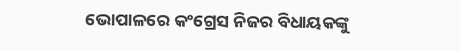ଭୋପାଳରେ କଂଗ୍ରେସ ନିଜର ବିଧାୟକଙ୍କୁ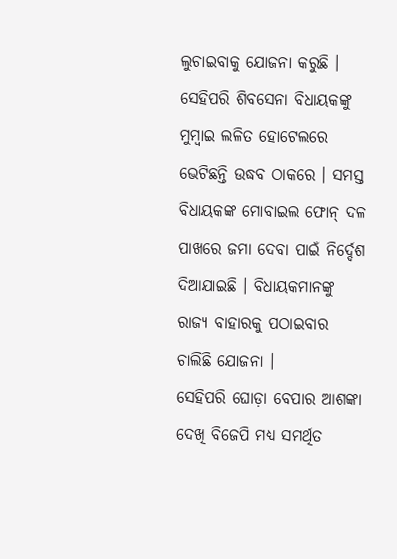ଲୁଚାଇବାକୁ ଯୋଜନା କରୁଛି । ସେହିପରି ଶିବସେନା ବିଧାୟକଙ୍କୁ ମୁମ୍ବାଇ ଲଳିତ ହୋଟେଲରେ ଭେଟିଛନ୍ତି ଉଦ୍ଧବ ଠାକରେ । ସମସ୍ତ ବିଧାୟକଙ୍କ ମୋବାଇଲ ଫୋନ୍ ଦଳ ପାଖରେ ଜମା ଦେବା ପାଇଁ ନିର୍ଦ୍ଦେଶ ଦିଆଯାଇଛି । ବିଧାୟକମାନଙ୍କୁ ରାଜ୍ୟ ବାହାରକୁ ପଠାଇବାର ଚାଲିଛି ଯୋଜନା ।
ସେହିପରି ଘୋଡ଼ା ବେପାର ଆଶଙ୍କା ଦେଖି ବିଜେପି ମଧ୍ୟ ସମର୍ଥିତ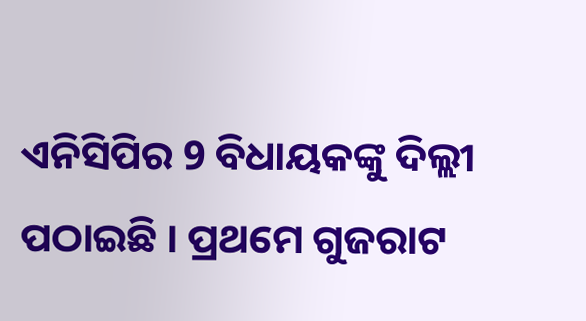ଏନିସିପିର 9 ବିଧାୟକଙ୍କୁ ଦିଲ୍ଲୀ ପଠାଇଛି । ପ୍ରଥମେ ଗୁଜରାଟ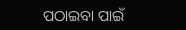ପଠାଇବା ପାଇଁ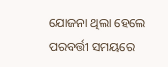ଯୋଜନା ଥିଲା ହେଲେ ପରବର୍ତ୍ତୀ ସମୟରେ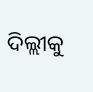ଦିଲ୍ଲୀକୁ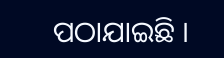ପଠାଯାଇଛି ।